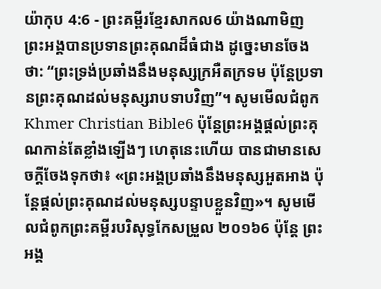យ៉ាកុប 4:6 - ព្រះគម្ពីរខ្មែរសាកល6 យ៉ាងណាមិញ ព្រះអង្គបានប្រទានព្រះគុណដ៏ធំជាង ដូច្នេះមានចែងថា: “ព្រះទ្រង់ប្រឆាំងនឹងមនុស្សក្រអឺតក្រទម ប៉ុន្តែប្រទានព្រះគុណដល់មនុស្សរាបទាបវិញ”។ សូមមើលជំពូកKhmer Christian Bible6 ប៉ុន្ដែព្រះអង្គផ្ដល់ព្រះគុណកាន់តែខ្លាំងឡើងៗ ហេតុនេះហើយ បានជាមានសេចក្ដីចែងទុកថា៖ «ព្រះអង្គប្រឆាំងនឹងមនុស្សអួតអាង ប៉ុន្ដែផ្ដល់ព្រះគុណដល់មនុស្សបន្ទាបខ្លួនវិញ»។ សូមមើលជំពូកព្រះគម្ពីរបរិសុទ្ធកែសម្រួល ២០១៦6 ប៉ុន្ដែ ព្រះអង្គ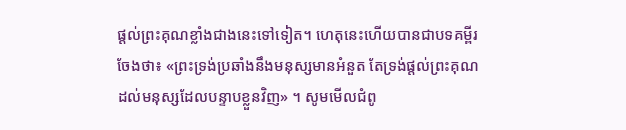ផ្តល់ព្រះគុណខ្លាំងជាងនេះទៅទៀត។ ហេតុនេះហើយបានជាបទគម្ពីរចែងថា៖ «ព្រះទ្រង់ប្រឆាំងនឹងមនុស្សមានអំនួត តែទ្រង់ផ្តល់ព្រះគុណដល់មនុស្សដែលបន្ទាបខ្លួនវិញ» ។ សូមមើលជំពូ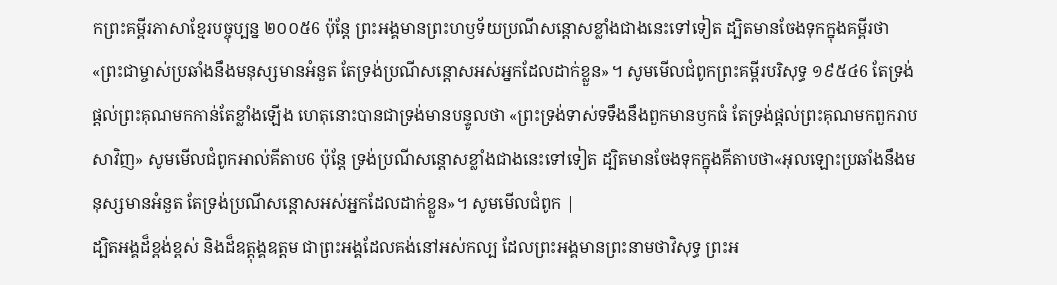កព្រះគម្ពីរភាសាខ្មែរបច្ចុប្បន្ន ២០០៥6 ប៉ុន្តែ ព្រះអង្គមានព្រះហឫទ័យប្រណីសន្ដោសខ្លាំងជាងនេះទៅទៀត ដ្បិតមានចែងទុកក្នុងគម្ពីរថា«ព្រះជាម្ចាស់ប្រឆាំងនឹងមនុស្សមានអំនួត តែទ្រង់ប្រណីសន្ដោសអស់អ្នកដែលដាក់ខ្លួន»។ សូមមើលជំពូកព្រះគម្ពីរបរិសុទ្ធ ១៩៥៤6 តែទ្រង់ផ្តល់ព្រះគុណមកកាន់តែខ្លាំងឡើង ហេតុនោះបានជាទ្រង់មានបន្ទូលថា «ព្រះទ្រង់ទាស់ទទឹងនឹងពួកមានឫកធំ តែទ្រង់ផ្តល់ព្រះគុណមកពួករាបសាវិញ» សូមមើលជំពូកអាល់គីតាប6 ប៉ុន្ដែ ទ្រង់ប្រណីសន្ដោសខ្លាំងជាងនេះទៅទៀត ដ្បិតមានចែងទុកក្នុងគីតាបថា«អុលឡោះប្រឆាំងនឹងមនុស្សមានអំនួត តែទ្រង់ប្រណីសន្ដោសអស់អ្នកដែលដាក់ខ្លួន»។ សូមមើលជំពូក |
ដ្បិតអង្គដ៏ខ្ពង់ខ្ពស់ និងដ៏ឧត្ដុង្គឧត្ដម ជាព្រះអង្គដែលគង់នៅអស់កល្ប ដែលព្រះអង្គមានព្រះនាមថាវិសុទ្ធ ព្រះអ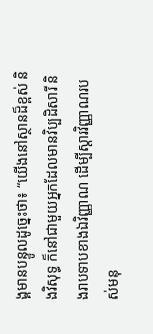ង្គមានបន្ទូលដូច្នេះថា៖ “យើងនៅស្ថានដ៏ខ្ពស់ និងវិសុទ្ធ ក៏នៅជាមួយអ្នកដែលមានវិប្បដិសារី និងរាបទាបខាងឯវិញ្ញាណ ដើម្បីស្ដារវិញ្ញាណរបស់មនុ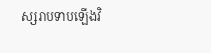ស្សរាបទាបឡើងវិ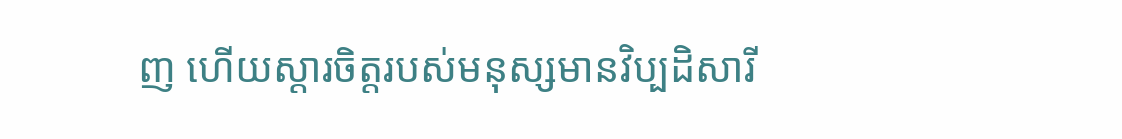ញ ហើយស្ដារចិត្តរបស់មនុស្សមានវិប្បដិសារី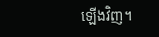ឡើងវិញ។